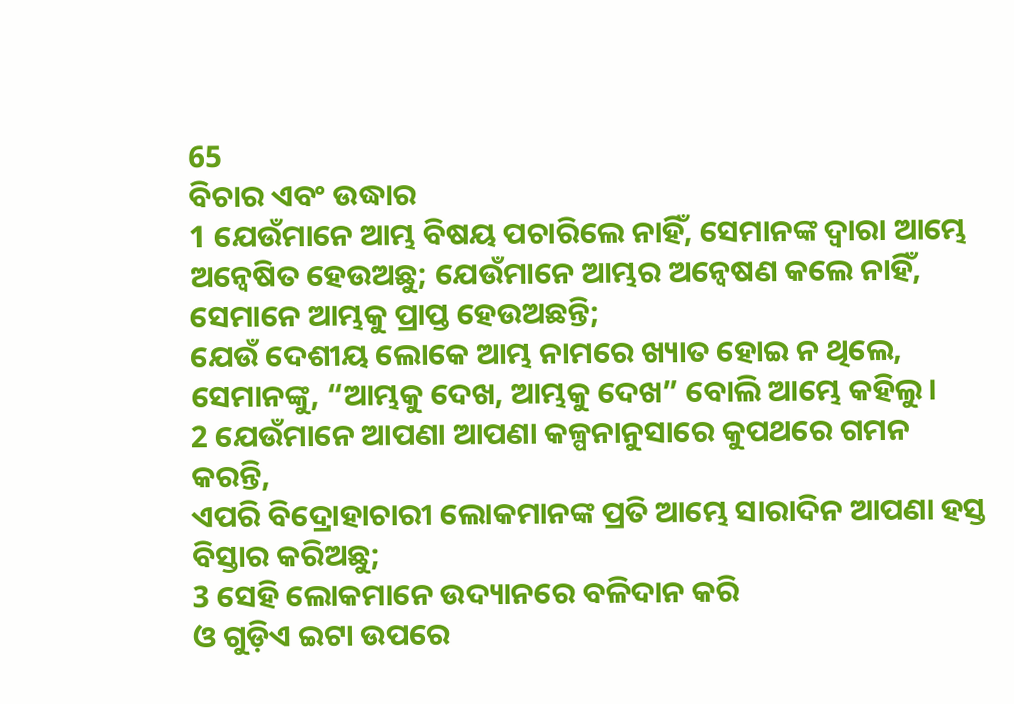65
ବିଚାର ଏବଂ ଉଦ୍ଧାର
1 ଯେଉଁମାନେ ଆମ୍ଭ ବିଷୟ ପଚାରିଲେ ନାହିଁ, ସେମାନଙ୍କ ଦ୍ୱାରା ଆମ୍ଭେ ଅନ୍ୱେଷିତ ହେଉଅଛୁ; ଯେଉଁମାନେ ଆମ୍ଭର ଅନ୍ୱେଷଣ କଲେ ନାହିଁ, ସେମାନେ ଆମ୍ଭକୁ ପ୍ରାପ୍ତ ହେଉଅଛନ୍ତି;
ଯେଉଁ ଦେଶୀୟ ଲୋକେ ଆମ୍ଭ ନାମରେ ଖ୍ୟାତ ହୋଇ ନ ଥିଲେ, ସେମାନଙ୍କୁ, “ଆମ୍ଭକୁ ଦେଖ, ଆମ୍ଭକୁ ଦେଖ” ବୋଲି ଆମ୍ଭେ କହିଲୁ।
2 ଯେଉଁମାନେ ଆପଣା ଆପଣା କଳ୍ପନାନୁସାରେ କୁପଥରେ ଗମନ କରନ୍ତି,
ଏପରି ବିଦ୍ରୋହାଚାରୀ ଲୋକମାନଙ୍କ ପ୍ରତି ଆମ୍ଭେ ସାରାଦିନ ଆପଣା ହସ୍ତ ବିସ୍ତାର କରିଅଛୁ;
3 ସେହି ଲୋକମାନେ ଉଦ୍ୟାନରେ ବଳିଦାନ କରି
ଓ ଗୁଡ଼ିଏ ଇଟା ଉପରେ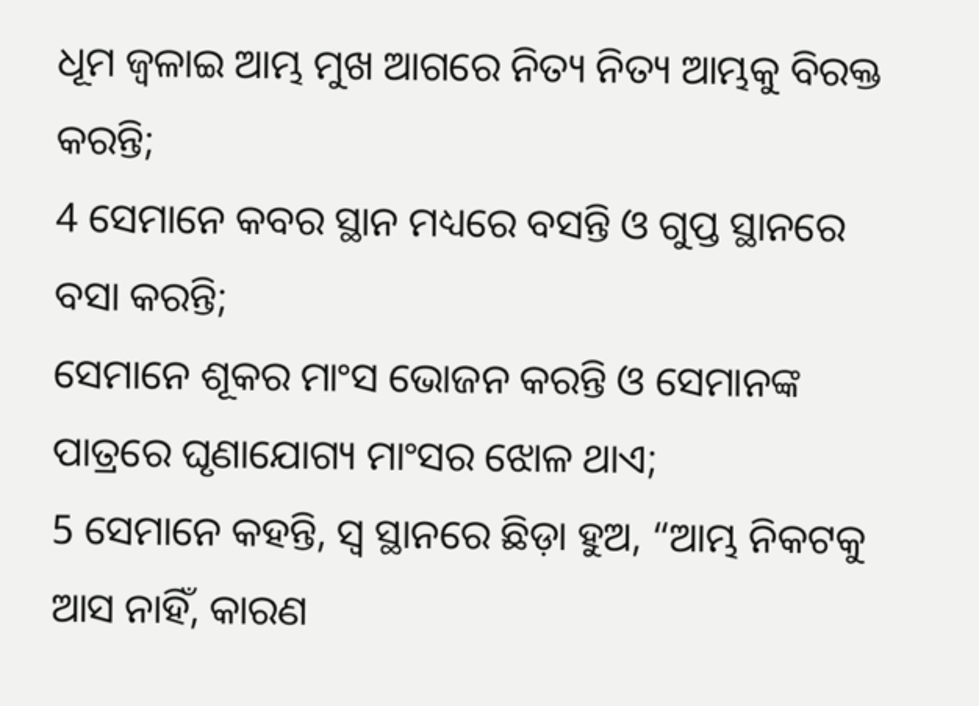ଧୂମ ଜ୍ୱଳାଇ ଆମ୍ଭ ମୁଖ ଆଗରେ ନିତ୍ୟ ନିତ୍ୟ ଆମ୍ଭକୁ ବିରକ୍ତ କରନ୍ତି;
4 ସେମାନେ କବର ସ୍ଥାନ ମଧ୍ୟରେ ବସନ୍ତି ଓ ଗୁପ୍ତ ସ୍ଥାନରେ ବସା କରନ୍ତି;
ସେମାନେ ଶୂକର ମାଂସ ଭୋଜନ କରନ୍ତି ଓ ସେମାନଙ୍କ ପାତ୍ରରେ ଘୃଣାଯୋଗ୍ୟ ମାଂସର ଝୋଳ ଥାଏ;
5 ସେମାନେ କହନ୍ତି, ସ୍ୱ ସ୍ଥାନରେ ଛିଡ଼ା ହୁଅ, “ଆମ୍ଭ ନିକଟକୁ ଆସ ନାହିଁ, କାରଣ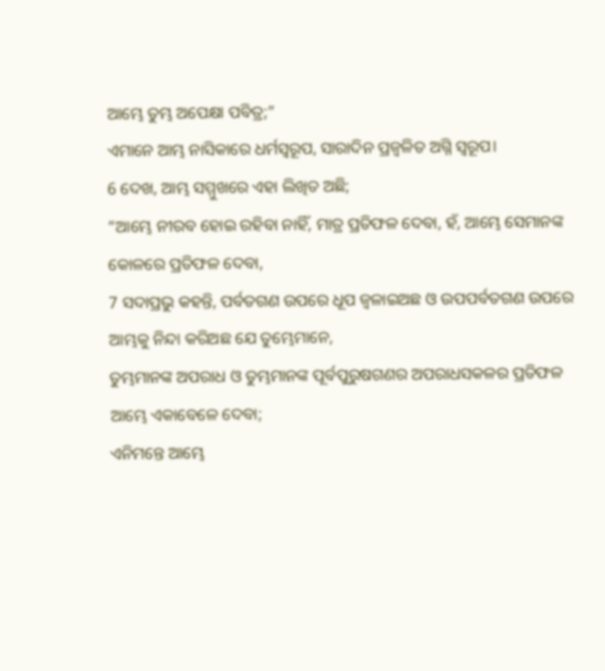ଆମ୍ଭେ ତୁମ୍ଭ ଅପେକ୍ଷା ପବିତ୍ର;”
ଏମାନେ ଆମ୍ଭ ନାସିକାରେ ଧର୍ମସ୍ୱରୂପ, ସାରାଦିନ ପ୍ରଜ୍ୱଳିତ ଅଗ୍ନି ସ୍ୱରୂପ।
6 ଦେଖ, ଆମ୍ଭ ସମ୍ମୁଖରେ ଏହା ଲିଖିତ ଅଛି;
“ଆମ୍ଭେ ନୀରବ ହୋଇ ରହିବା ନାହିଁ, ମାତ୍ର ପ୍ରତିଫଳ ଦେବା, ହଁ, ଆମ୍ଭେ ସେମାନଙ୍କ କୋଳରେ ପ୍ରତିଫଳ ଦେବା,
7 ସଦାପ୍ରଭୁ କହନ୍ତି, ପର୍ବତଗଣ ଉପରେ ଧୂପ ଜ୍ୱଳାଇଅଛ ଓ ଉପପର୍ବତଗଣ ଉପରେ ଆମ୍ଭକୁ ନିନ୍ଦା କରିଅଛ ଯେ ତୁମ୍ଭେମାନେ,
ତୁମ୍ଭମାନଙ୍କ ଅପରାଧ ଓ ତୁମ୍ଭମାନଙ୍କ ପୂର୍ବପୁରୁଷଗଣର ଅପରାଧସକଳର ପ୍ରତିଫଳ ଆମ୍ଭେ ଏକାବେଳେ ଦେବା;
ଏନିମନ୍ତେ ଆମ୍ଭେ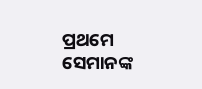ପ୍ରଥମେ ସେମାନଙ୍କ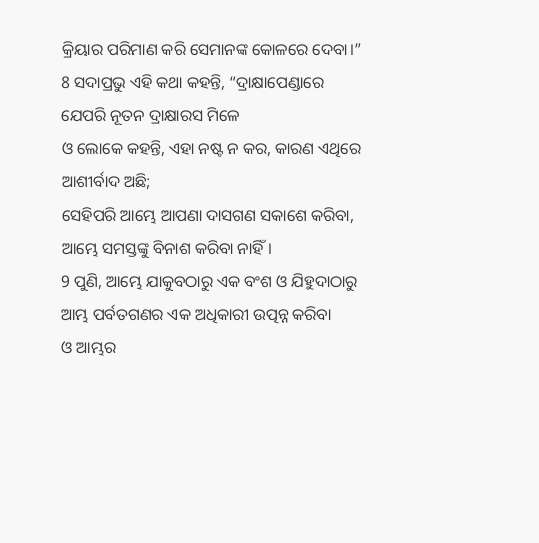କ୍ରିୟାର ପରିମାଣ କରି ସେମାନଙ୍କ କୋଳରେ ଦେବା।”
8 ସଦାପ୍ରଭୁ ଏହି କଥା କହନ୍ତି, “ଦ୍ରାକ୍ଷାପେଣ୍ଡାରେ ଯେପରି ନୂତନ ଦ୍ରାକ୍ଷାରସ ମିଳେ
ଓ ଲୋକେ କହନ୍ତି, ଏହା ନଷ୍ଟ ନ କର, କାରଣ ଏଥିରେ ଆଶୀର୍ବାଦ ଅଛି;
ସେହିପରି ଆମ୍ଭେ ଆପଣା ଦାସଗଣ ସକାଶେ କରିବା, ଆମ୍ଭେ ସମସ୍ତଙ୍କୁ ବିନାଶ କରିବା ନାହିଁ।
9 ପୁଣି, ଆମ୍ଭେ ଯାକୁବଠାରୁ ଏକ ବଂଶ ଓ ଯିହୁଦାଠାରୁ ଆମ୍ଭ ପର୍ବତଗଣର ଏକ ଅଧିକାରୀ ଉତ୍ପନ୍ନ କରିବା
ଓ ଆମ୍ଭର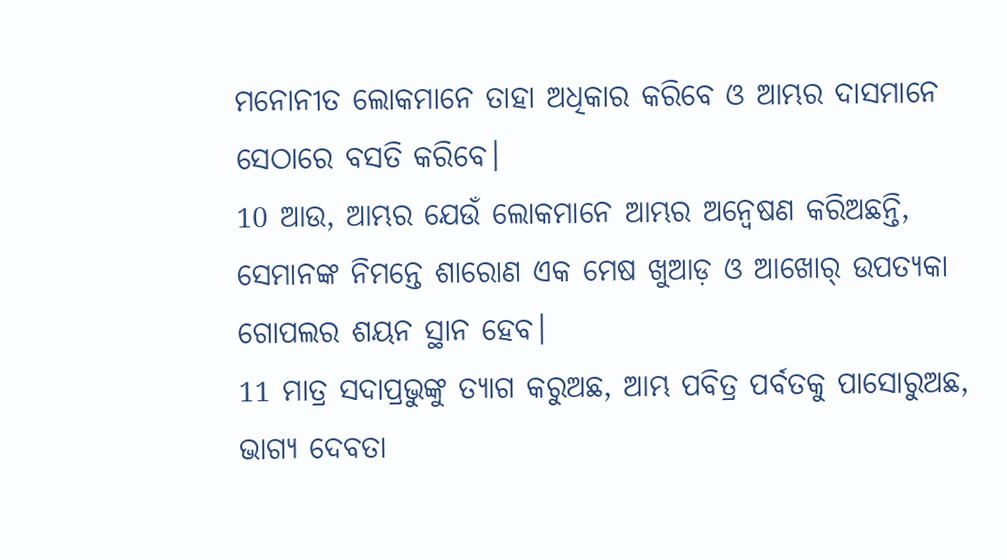ମନୋନୀତ ଲୋକମାନେ ତାହା ଅଧିକାର କରିବେ ଓ ଆମ୍ଭର ଦାସମାନେ ସେଠାରେ ବସତି କରିବେ।
10 ଆଉ, ଆମ୍ଭର ଯେଉଁ ଲୋକମାନେ ଆମ୍ଭର ଅନ୍ୱେଷଣ କରିଅଛନ୍ତି,
ସେମାନଙ୍କ ନିମନ୍ତେ ଶାରୋଣ ଏକ ମେଷ ଖୁଆଡ଼ ଓ ଆଖୋର୍ ଉପତ୍ୟକା ଗୋପଲର ଶୟନ ସ୍ଥାନ ହେବ।
11 ମାତ୍ର ସଦାପ୍ରଭୁଙ୍କୁ ତ୍ୟାଗ କରୁଅଛ, ଆମ୍ଭ ପବିତ୍ର ପର୍ବତକୁ ପାସୋରୁଅଛ,
ଭାଗ୍ୟ ଦେବତା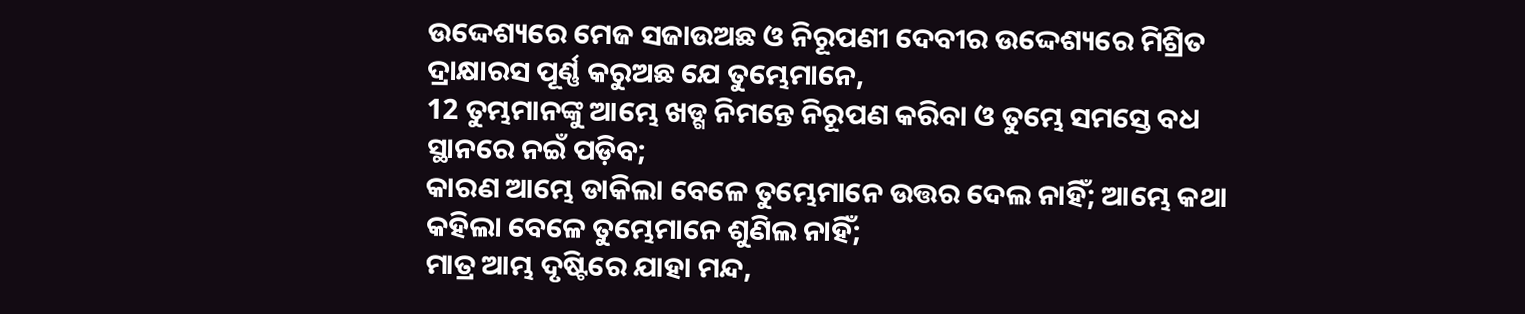ଉଦ୍ଦେଶ୍ୟରେ ମେଜ ସଜାଉଅଛ ଓ ନିରୂପଣୀ ଦେବୀର ଉଦ୍ଦେଶ୍ୟରେ ମିଶ୍ରିତ ଦ୍ରାକ୍ଷାରସ ପୂର୍ଣ୍ଣ କରୁଅଛ ଯେ ତୁମ୍ଭେମାନେ,
12 ତୁମ୍ଭମାନଙ୍କୁ ଆମ୍ଭେ ଖଡ୍ଗ ନିମନ୍ତେ ନିରୂପଣ କରିବା ଓ ତୁମ୍ଭେ ସମସ୍ତେ ବଧ ସ୍ଥାନରେ ନଇଁ ପଡ଼ିବ;
କାରଣ ଆମ୍ଭେ ଡାକିଲା ବେଳେ ତୁମ୍ଭେମାନେ ଉତ୍ତର ଦେଲ ନାହିଁ; ଆମ୍ଭେ କଥା କହିଲା ବେଳେ ତୁମ୍ଭେମାନେ ଶୁଣିଲ ନାହିଁ;
ମାତ୍ର ଆମ୍ଭ ଦୃଷ୍ଟିରେ ଯାହା ମନ୍ଦ,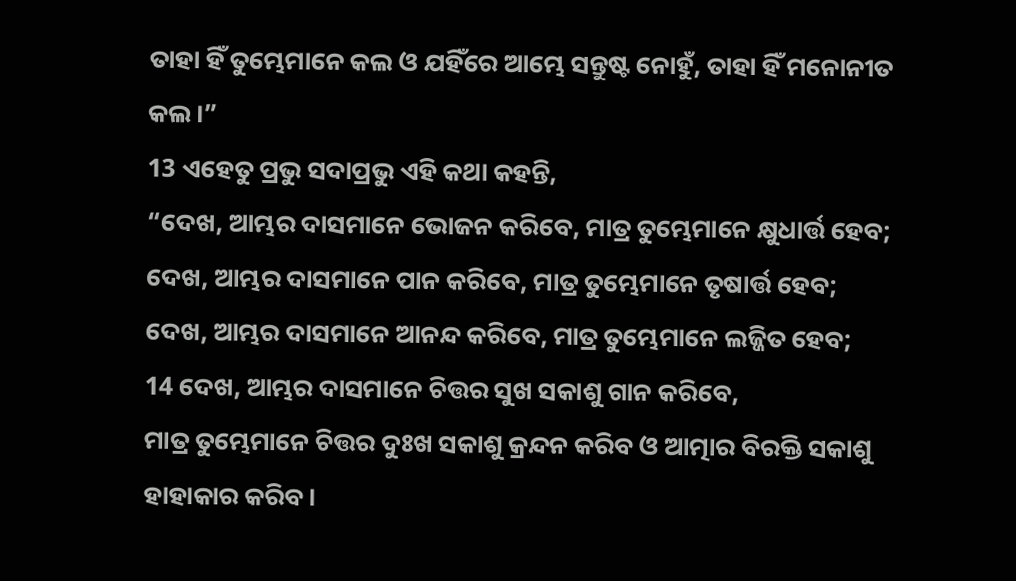ତାହା ହିଁ ତୁମ୍ଭେମାନେ କଲ ଓ ଯହିଁରେ ଆମ୍ଭେ ସନ୍ତୁଷ୍ଟ ନୋହୁଁ, ତାହା ହିଁ ମନୋନୀତ କଲ।”
13 ଏହେତୁ ପ୍ରଭୁ ସଦାପ୍ରଭୁ ଏହି କଥା କହନ୍ତି,
“ଦେଖ, ଆମ୍ଭର ଦାସମାନେ ଭୋଜନ କରିବେ, ମାତ୍ର ତୁମ୍ଭେମାନେ କ୍ଷୁଧାର୍ତ୍ତ ହେବ;
ଦେଖ, ଆମ୍ଭର ଦାସମାନେ ପାନ କରିବେ, ମାତ୍ର ତୁମ୍ଭେମାନେ ତୃଷାର୍ତ୍ତ ହେବ;
ଦେଖ, ଆମ୍ଭର ଦାସମାନେ ଆନନ୍ଦ କରିବେ, ମାତ୍ର ତୁମ୍ଭେମାନେ ଲଜ୍ଜିତ ହେବ;
14 ଦେଖ, ଆମ୍ଭର ଦାସମାନେ ଚିତ୍ତର ସୁଖ ସକାଶୁ ଗାନ କରିବେ,
ମାତ୍ର ତୁମ୍ଭେମାନେ ଚିତ୍ତର ଦୁଃଖ ସକାଶୁ କ୍ରନ୍ଦନ କରିବ ଓ ଆତ୍ମାର ବିରକ୍ତି ସକାଶୁ ହାହାକାର କରିବ।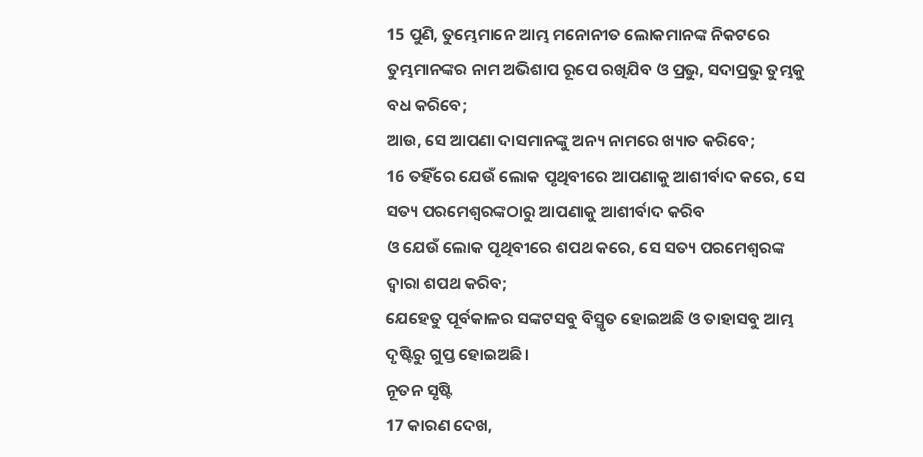15 ପୁଣି, ତୁମ୍ଭେମାନେ ଆମ୍ଭ ମନୋନୀତ ଲୋକମାନଙ୍କ ନିକଟରେ ତୁମ୍ଭମାନଙ୍କର ନାମ ଅଭିଶାପ ରୂପେ ରଖିଯିବ ଓ ପ୍ରଭୁ, ସଦାପ୍ରଭୁ ତୁମ୍ଭକୁ ବଧ କରିବେ;
ଆଉ, ସେ ଆପଣା ଦାସମାନଙ୍କୁ ଅନ୍ୟ ନାମରେ ଖ୍ୟାତ କରିବେ;
16 ତହିଁରେ ଯେଉଁ ଲୋକ ପୃଥିବୀରେ ଆପଣାକୁ ଆଶୀର୍ବାଦ କରେ, ସେ ସତ୍ୟ ପରମେଶ୍ୱରଙ୍କଠାରୁ ଆପଣାକୁ ଆଶୀର୍ବାଦ କରିବ
ଓ ଯେଉଁ ଲୋକ ପୃଥିବୀରେ ଶପଥ କରେ, ସେ ସତ୍ୟ ପରମେଶ୍ୱରଙ୍କ ଦ୍ୱାରା ଶପଥ କରିବ;
ଯେହେତୁ ପୂର୍ବକାଳର ସଙ୍କଟସବୁ ବିସ୍ମୃତ ହୋଇଅଛି ଓ ତାହାସବୁ ଆମ୍ଭ ଦୃଷ୍ଟିରୁ ଗୁପ୍ତ ହୋଇଅଛି।
ନୂତନ ସୃଷ୍ଟି
17 କାରଣ ଦେଖ,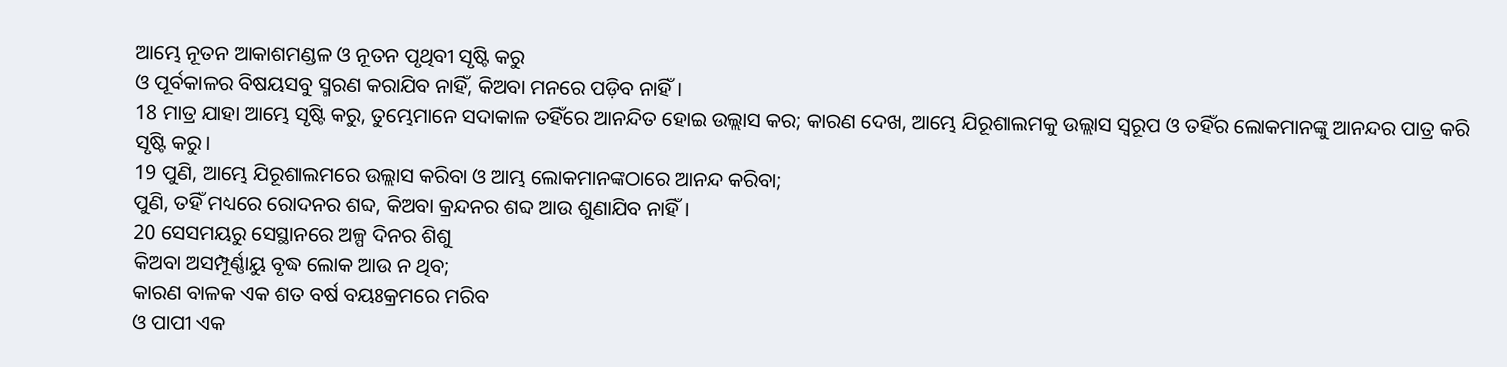ଆମ୍ଭେ ନୂତନ ଆକାଶମଣ୍ଡଳ ଓ ନୂତନ ପୃଥିବୀ ସୃଷ୍ଟି କରୁ
ଓ ପୂର୍ବକାଳର ବିଷୟସବୁ ସ୍ମରଣ କରାଯିବ ନାହିଁ, କିଅବା ମନରେ ପଡ଼ିବ ନାହିଁ।
18 ମାତ୍ର ଯାହା ଆମ୍ଭେ ସୃଷ୍ଟି କରୁ, ତୁମ୍ଭେମାନେ ସଦାକାଳ ତହିଁରେ ଆନନ୍ଦିତ ହୋଇ ଉଲ୍ଲାସ କର; କାରଣ ଦେଖ, ଆମ୍ଭେ ଯିରୂଶାଲମକୁ ଉଲ୍ଲାସ ସ୍ୱରୂପ ଓ ତହିଁର ଲୋକମାନଙ୍କୁ ଆନନ୍ଦର ପାତ୍ର କରି ସୃଷ୍ଟି କରୁ।
19 ପୁଣି, ଆମ୍ଭେ ଯିରୂଶାଲମରେ ଉଲ୍ଲାସ କରିବା ଓ ଆମ୍ଭ ଲୋକମାନଙ୍କଠାରେ ଆନନ୍ଦ କରିବା;
ପୁଣି, ତହିଁ ମଧ୍ୟରେ ରୋଦନର ଶବ୍ଦ, କିଅବା କ୍ରନ୍ଦନର ଶବ୍ଦ ଆଉ ଶୁଣାଯିବ ନାହିଁ।
20 ସେସମୟରୁ ସେସ୍ଥାନରେ ଅଳ୍ପ ଦିନର ଶିଶୁ
କିଅବା ଅସମ୍ପୂର୍ଣ୍ଣାୟୁ ବୃଦ୍ଧ ଲୋକ ଆଉ ନ ଥିବ;
କାରଣ ବାଳକ ଏକ ଶତ ବର୍ଷ ବୟଃକ୍ରମରେ ମରିବ
ଓ ପାପୀ ଏକ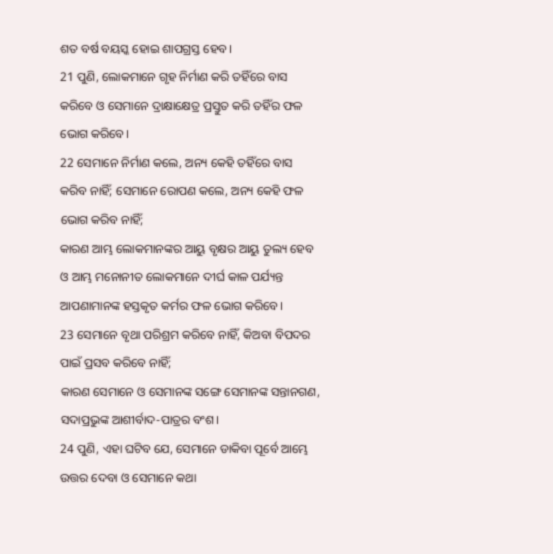ଶତ ବର୍ଷ ବୟସ୍କ ହୋଇ ଶାପଗ୍ରସ୍ତ ହେବ।
21 ପୁଣି, ଲୋକମାନେ ଗୃହ ନିର୍ମାଣ କରି ତହିଁରେ ବାସ କରିବେ ଓ ସେମାନେ ଦ୍ରାକ୍ଷାକ୍ଷେତ୍ର ପ୍ରସ୍ତୁତ କରି ତହିଁର ଫଳ ଭୋଗ କରିବେ।
22 ସେମାନେ ନିର୍ମାଣ କଲେ, ଅନ୍ୟ କେହି ତହିଁରେ ବାସ କରିବ ନାହିଁ; ସେମାନେ ରୋପଣ କଲେ, ଅନ୍ୟ କେହି ଫଳ ଭୋଗ କରିବ ନାହିଁ;
କାରଣ ଆମ୍ଭ ଲୋକମାନଙ୍କର ଆୟୁ ବୃକ୍ଷର ଆୟୁ ତୁଲ୍ୟ ହେବ ଓ ଆମ୍ଭ ମନୋନୀତ ଲୋକମାନେ ଦୀର୍ଘ କାଳ ପର୍ଯ୍ୟନ୍ତ ଆପଣାମାନଙ୍କ ହସ୍ତକୃତ କର୍ମର ଫଳ ଭୋଗ କରିବେ।
23 ସେମାନେ ବୃଥା ପରିଶ୍ରମ କରିବେ ନାହିଁ, କିଅବା ବିପଦର ପାଇଁ ପ୍ରସବ କରିବେ ନାହିଁ;
କାରଣ ସେମାନେ ଓ ସେମାନଙ୍କ ସଙ୍ଗେ ସେମାନଙ୍କ ସନ୍ତାନଗଣ, ସଦାପ୍ରଭୁଙ୍କ ଆଶୀର୍ବାଦ-ପାତ୍ରର ବଂଶ।
24 ପୁଣି, ଏହା ଘଟିବ ଯେ, ସେମାନେ ଡାକିବା ପୂର୍ବେ ଆମ୍ଭେ ଉତ୍ତର ଦେବା ଓ ସେମାନେ କଥା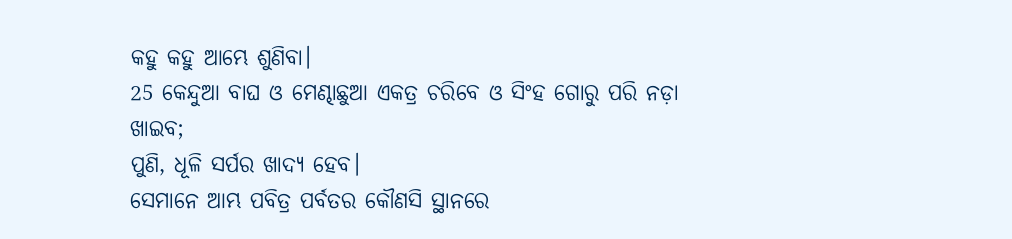କହୁ କହୁ ଆମ୍ଭେ ଶୁଣିବା।
25 କେନ୍ଦୁଆ ବାଘ ଓ ମେଣ୍ଢାଛୁଆ ଏକତ୍ର ଚରିବେ ଓ ସିଂହ ଗୋରୁ ପରି ନଡ଼ା ଖାଇବ;
ପୁଣି, ଧୂଳି ସର୍ପର ଖାଦ୍ୟ ହେବ।
ସେମାନେ ଆମ୍ଭ ପବିତ୍ର ପର୍ବତର କୌଣସି ସ୍ଥାନରେ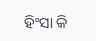ହିଂସା କି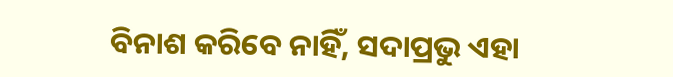ବିନାଶ କରିବେ ନାହିଁ, ସଦାପ୍ରଭୁ ଏହା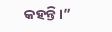କହନ୍ତି।”